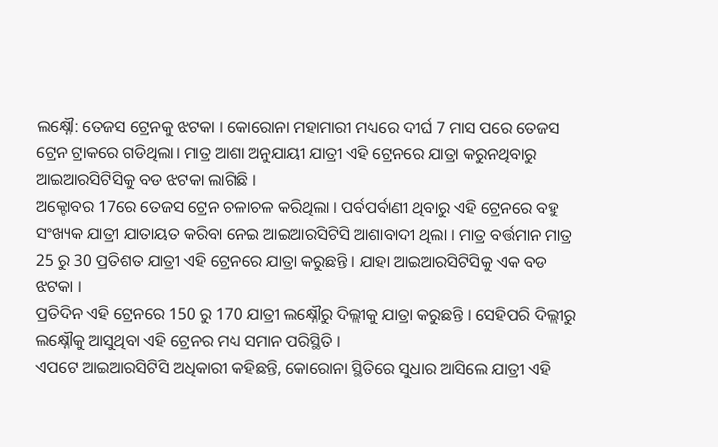ଲକ୍ଷ୍ନୌ: ତେଜସ ଟ୍ରେନକୁ ଝଟକା । କୋରୋନା ମହାମାରୀ ମଧ୍ୟରେ ଦୀର୍ଘ 7 ମାସ ପରେ ତେଜସ ଟ୍ରେନ ଟ୍ରାକରେ ଗଡିଥିଲା। ମାତ୍ର ଆଶା ଅନୁଯାୟୀ ଯାତ୍ରୀ ଏହି ଟ୍ରେନରେ ଯାତ୍ରା କରୁନଥିବାରୁ ଆଇଆରସିଟିସିକୁ ବଡ ଝଟକା ଲାଗିଛି ।
ଅକ୍ଟୋବର 17ରେ ତେଜସ ଟ୍ରେନ ଚଳାଚଳ କରିଥିଲା । ପର୍ବପର୍ବାଣୀ ଥିବାରୁ ଏହି ଟ୍ରେନରେ ବହୁ ସଂଖ୍ୟକ ଯାତ୍ରୀ ଯାତାୟତ କରିବା ନେଇ ଆଇଆରସିଟିସି ଆଶାବାଦୀ ଥିଲା । ମାତ୍ର ବର୍ତ୍ତମାନ ମାତ୍ର 25 ରୁ 30 ପ୍ରତିଶତ ଯାତ୍ରୀ ଏହି ଟ୍ରେନରେ ଯାତ୍ରା କରୁଛନ୍ତି । ଯାହା ଆଇଆରସିଟିସିକୁ ଏକ ବଡ ଝଟକା ।
ପ୍ରତିଦିନ ଏହି ଟ୍ରେନରେ 150 ରୁ 170 ଯାତ୍ରୀ ଲକ୍ଷ୍ନୌରୁ ଦିଲ୍ଲୀକୁ ଯାତ୍ରା କରୁଛନ୍ତି । ସେହିପରି ଦିଲ୍ଲୀରୁ ଲକ୍ଷ୍ନୌକୁ ଆସୁଥିବା ଏହି ଟ୍ରେନର ମଧ୍ୟ ସମାନ ପରିସ୍ଥିତି ।
ଏପଟେ ଆଇଆରସିଟିସି ଅଧିକାରୀ କହିଛନ୍ତି, କୋରୋନା ସ୍ଥିତିରେ ସୁଧାର ଆସିଲେ ଯାତ୍ରୀ ଏହି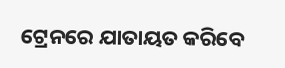ଟ୍ରେନରେ ଯାତାୟତ କରିବେ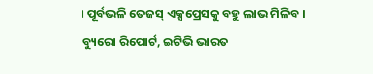। ପୂର୍ବଭଳି ତେଜସ୍ ଏକ୍ସପ୍ରେସକୁ ବହୁ ଲାଭ ମିଳିବ ।
ବ୍ୟୁରୋ ରିପୋର୍ଟ, ଇଟିଭି ଭାରତ